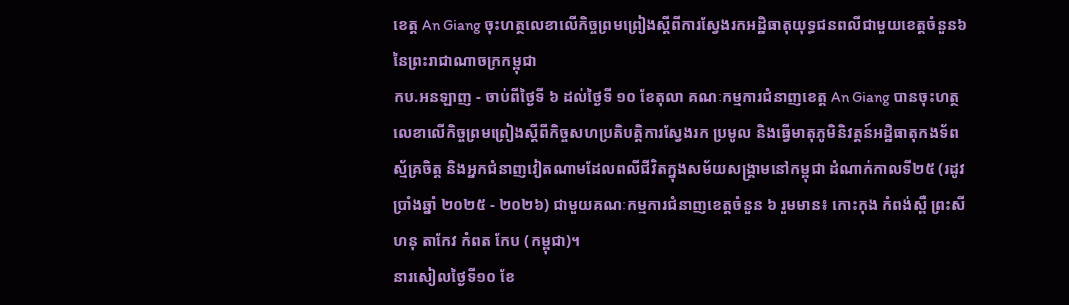ខេត្ត An Giang ចុះហត្ថលេខាលើកិច្ចព្រមព្រៀងស្ដីពីការស្វែងរកអដ្ឋិធាតុយុទ្ធជនពលីជាមួយខេត្តចំនួន៦ នៃព្រះរាជាណាចក្រកម្ពុជា
កប.អនឡាញ - ចាប់ពីថ្ងៃទី ៦ ដល់ថ្ងៃទី ១០ ខែតុលា គណៈកម្មការជំនាញខេត្ត An Giang បានចុះហត្ថលេខាលើកិច្ចព្រមព្រៀងស្ដីពីកិច្ចសហប្រតិបត្តិការស្វែងរក ប្រមូល និងធ្វើមាតុភូមិនិវត្តន៍អដ្ឋិធាតុកងទ័ពស្ម័គ្រចិត្ត និងអ្នកជំនាញវៀតណាមដែលពលីជីវិតក្នុងសម័យសង្គ្រាមនៅកម្ពុជា ដំណាក់កាលទី២៥ (រដូវប្រាំងឆ្នាំ ២០២៥ - ២០២៦) ជាមួយគណៈកម្មការជំនាញខេត្តចំនួន ៦ រួមមាន៖ កោះកុង កំពង់ស្ពឺ ព្រះសីហនុ តាកែវ កំពត កែប (កម្ពុជា)។
នារសៀលថ្ងៃទី១០ ខែ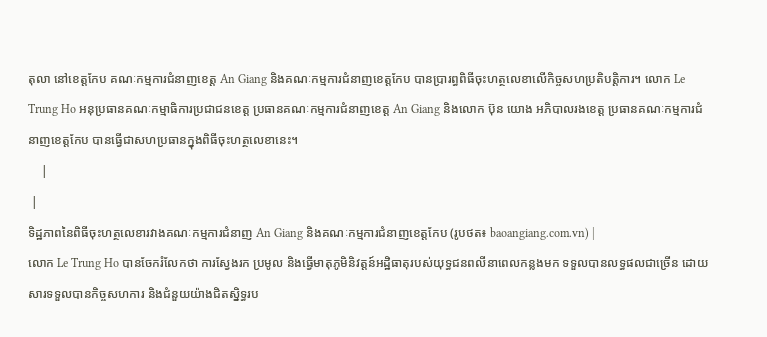តុលា នៅខេត្តកែប គណៈកម្មការជំនាញខេត្ត An Giang និងគណៈកម្មការជំនាញខេត្តកែប បានប្រារព្ធពិធីចុះហត្ថលេខាលើកិច្ចសហប្រតិបត្តិការ។ លោក Le Trung Ho អនុប្រធានគណៈកម្មាធិការប្រជាជនខេត្ត ប្រធានគណៈកម្មការជំនាញខេត្ត An Giang និងលោក ប៊ុន យោង អភិបាលរងខេត្ត ប្រធានគណៈកម្មការជំនាញខេត្តកែប បានធ្វើជាសហប្រធានក្នុងពិធីចុះហត្ថលេខានេះ។
    |
 |
ទិដ្ឋភាពនៃពិធីចុះហត្ថលេខារវាងគណៈកម្មការជំនាញ An Giang និងគណៈកម្មការជំនាញខេត្តកែប (រូបថត៖ baoangiang.com.vn) |
លោក Le Trung Ho បានចែករំលែកថា ការស្វែងរក ប្រមូល និងធ្វើមាតុភូមិនិវត្តន៍អដ្ឋិធាតុរបស់យុទ្ធជនពលីនាពេលកន្លងមក ទទួលបានលទ្ធផលជាច្រើន ដោយសារទទួលបានកិច្ចសហការ និងជំនួយយ៉ាងជិតស្និទ្ធរប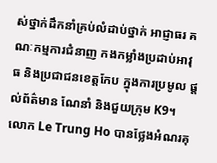ស់ថ្នាក់ដឹកនាំគ្រប់លំដាប់ថ្នាក់ អាជ្ញាធរ គណៈកម្មការជំនាញ កងកម្លាំងប្រដាប់អាវុធ និងប្រជាជនខេត្តកែប ក្នុងការប្រមូល ផ្តល់ព័ត៌មាន ណែនាំ និងជួយក្រុម K9។ លោក Le Trung Ho បានថ្លែងអំណរគុ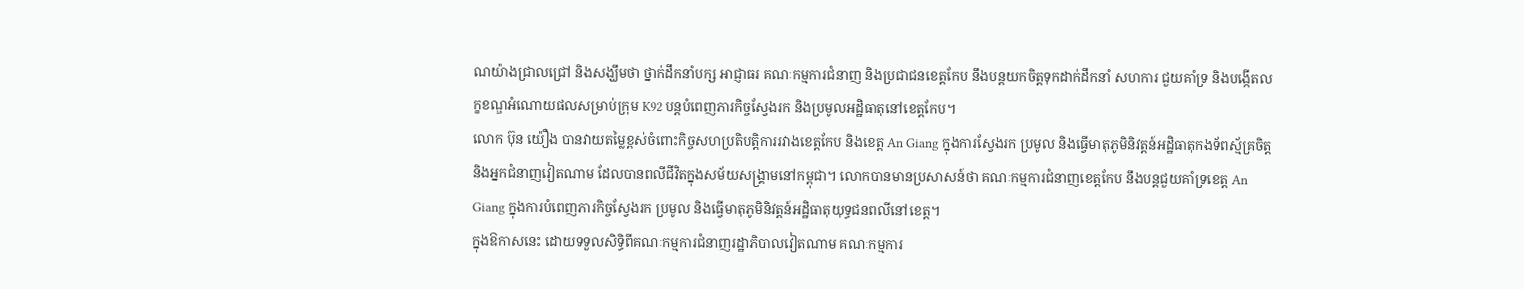ណយ៉ាងជ្រាលជ្រៅ និងសង្ឃឹមថា ថ្នាក់ដឹកនាំបក្ស អាជ្ញាធរ គណៈកម្មការជំនាញ និងប្រជាជនខេត្តកែប នឹងបន្តយកចិត្តទុកដាក់ដឹកនាំ សហការ ជួយគាំទ្រ និងបង្កើតលក្ខខណ្ឌអំណោយផលសម្រាប់ក្រុម K92 បន្តបំពេញភារកិច្ចស្វែងរក និងប្រមូលអដ្ឋិធាតុនៅខេត្តកែប។
លោក ប៊ុន យ៉ឿង បានវាយតម្លៃខ្ពស់ចំពោះកិច្ចសហប្រតិបត្តិការរវាងខេត្តកែប និងខេត្ត An Giang ក្នុងការស្វែងរក ប្រមូល និងធ្វើមាតុភូមិនិវត្តន៍អដ្ឋិធាតុកងទ័ពស្ម័គ្រចិត្ត និងអ្នកជំនាញវៀតណាម ដែលបានពលីជីវិតក្នុងសម័យសង្គ្រាមនៅកម្ពុជា។ លោកបានមានប្រសាសន៍ថា គណៈកម្មការជំនាញខេត្តកែប នឹងបន្តជួយគាំទ្រខេត្ត An Giang ក្នុងការបំពេញភារកិច្ចស្វែងរក ប្រមូល និងធ្វើមាតុភូមិនិវត្តន៍អដ្ឋិធាតុយុទ្ធជនពលីនៅខេត្ត។
ក្នុងឱកាសនេះ ដោយទទួលសិទ្ធិពីគណៈកម្មការជំនាញរដ្ឋាភិបាលវៀតណាម គណៈកម្មការ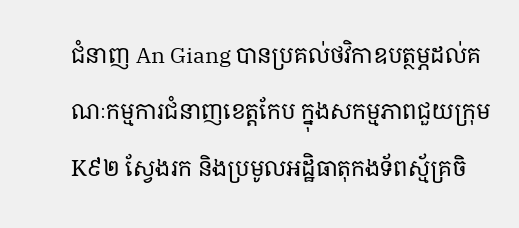ជំនាញ An Giang បានប្រគល់ថវិកាឧបត្ថម្ភដល់គណៈកម្មការជំនាញខេត្តកែប ក្នុងសកម្មភាពជួយក្រុម K៩២ ស្វែងរក និងប្រមូលអដ្ឋិធាតុកងទ័ពស្ម័គ្រចិ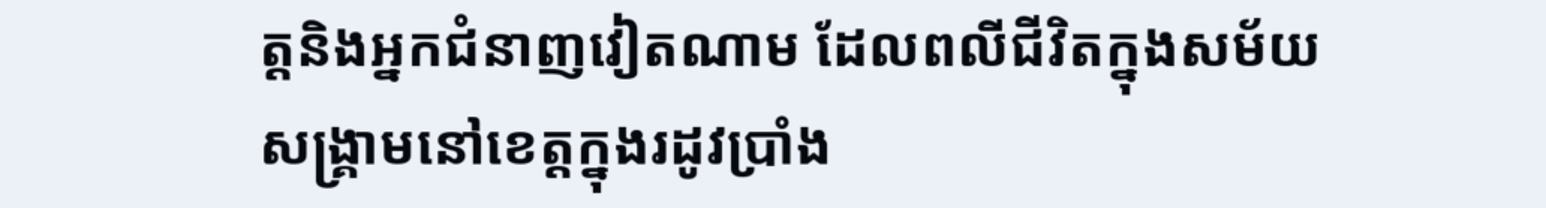ត្តនិងអ្នកជំនាញវៀតណាម ដែលពលីជីវិតក្នុងសម័យសង្គ្រាមនៅខេត្តក្នុងរដូវប្រាំង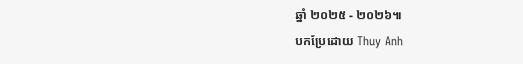ឆ្នាំ ២០២៥ - ២០២៦៕
បកប្រែដោយ Thuy Anh